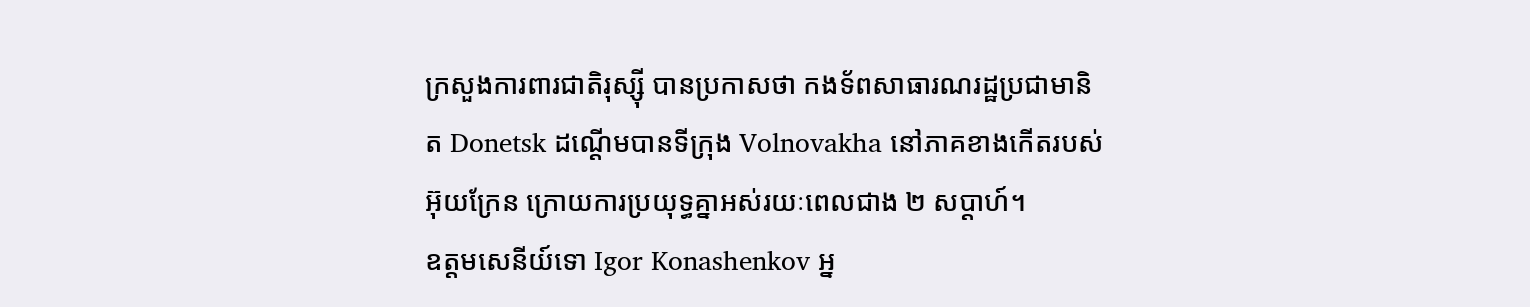ក្រសួងការពារជាតិរុស្ស៊ី បានប្រកាសថា កងទ័ពសាធារណរដ្ឋប្រជាមានិត Donetsk ដណ្ដើមបានទីក្រុង Volnovakha នៅភាគខាងកើតរបស់ អ៊ុយក្រែន ក្រោយការប្រយុទ្ធគ្នាអស់រយៈពេលជាង ២ សប្ដាហ៍។
ឧត្តមសេនីយ៍ទោ Igor Konashenkov អ្ន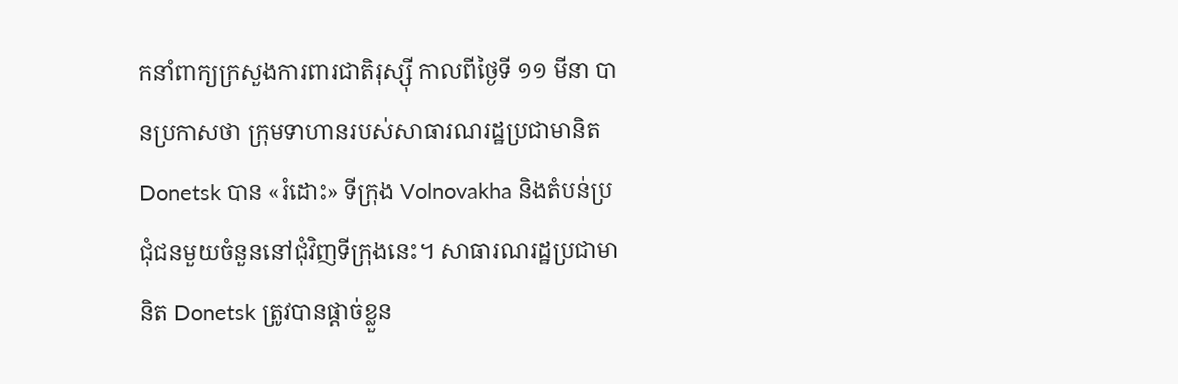កនាំពាក្យក្រសួងការពារជាតិរុស្ស៊ី កាលពីថ្ងៃទី ១១ មីនា បានប្រកាសថា ក្រុមទាហានរបស់សាធារណរដ្ឋប្រជាមានិត Donetsk បាន «រំដោះ» ទីក្រុង Volnovakha និងតំបន់ប្រជុំជនមួយចំនួននៅជុំវិញទីក្រុងនេះ។ សាធារណរដ្ឋប្រជាមានិត Donetsk ត្រូវបានផ្ដាច់ខ្លួន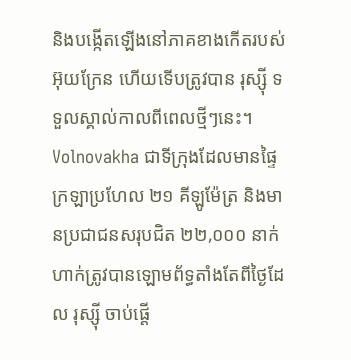និងបង្កើតឡើងនៅភាគខាងកើតរបស់ អ៊ុយក្រែន ហើយទើបត្រូវបាន រុស្ស៊ី ទទួលស្គាល់កាលពីពេលថ្មីៗនេះ។
Volnovakha ជាទីក្រុងដែលមានផ្ទៃក្រឡាប្រហែល ២១ គីឡូម៉ែត្រ និងមានប្រជាជនសរុបជិត ២២,០០០ នាក់ ហាក់ត្រូវបានឡោមព័ទ្ធតាំងតែពីថ្ងៃដែល រុស្ស៊ី ចាប់ផ្ដើ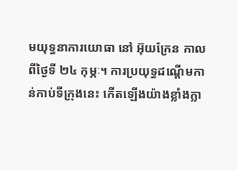មយុទ្ធនាការយោធា នៅ អ៊ុយក្រែន កាលពីថ្ងៃទី ២៤ កុម្ភៈ។ ការប្រយុទ្ធដណ្ដើមកាន់កាប់ទីក្រុងនេះ កើតឡើងយ៉ាងខ្លាំងក្លា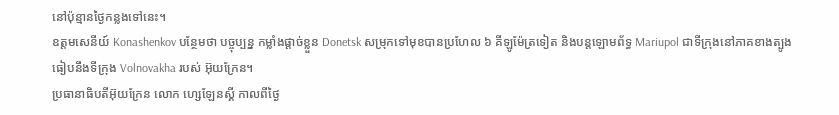នៅប៉ុន្មានថ្ងៃកន្លងទៅនេះ។
ឧត្តមសេនីយ៍ Konashenkov បន្ថែមថា បច្ចុប្បន្ន កម្លាំងផ្ដាច់ខ្លួន Donetsk សម្រុកទៅមុខបានប្រហែល ៦ គីឡូម៉ែត្រទៀត និងបន្តឡោមព័ទ្ធ Mariupol ជាទីក្រុងនៅភាគខាងត្បូង ធៀបនឹងទីក្រុង Volnovakha របស់ អ៊ុយក្រែន។
ប្រធានាធិបតីអ៊ុយក្រែន លោក ហ្សេឡែនស្គី កាលពីថ្ងៃ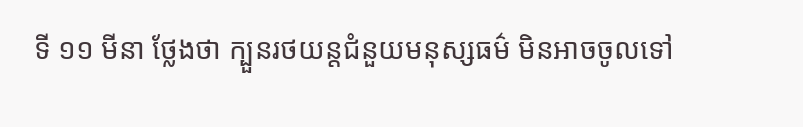ទី ១១ មីនា ថ្លែងថា ក្បួនរថយន្តជំនួយមនុស្សធម៌ មិនអាចចូលទៅ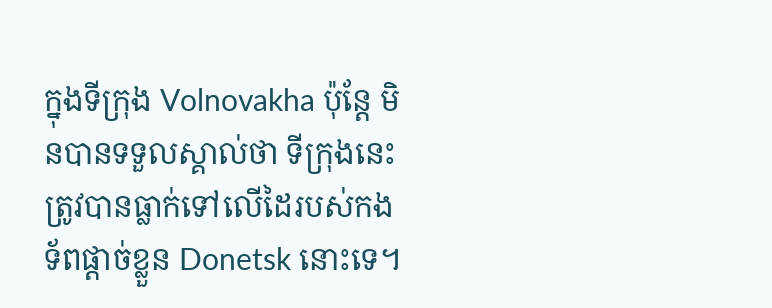ក្នុងទីក្រុង Volnovakha ប៉ុន្តែ មិនបានទទួលស្គាល់ថា ទីក្រុងនេះត្រូវបានធ្លាក់ទៅលើដៃរបស់កងទ័ពផ្ដាច់ខ្លួន Donetsk នោះទេ។